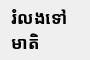រំលងទៅមាតិ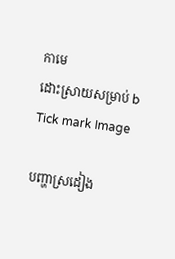កាមេ
ដោះស្រាយសម្រាប់ b
Tick mark Image

បញ្ហាស្រដៀង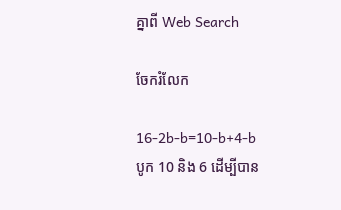គ្នាពី Web Search

ចែករំលែក

16-2b-b=10-b+4-b
បូក 10 និង 6 ដើម្បីបាន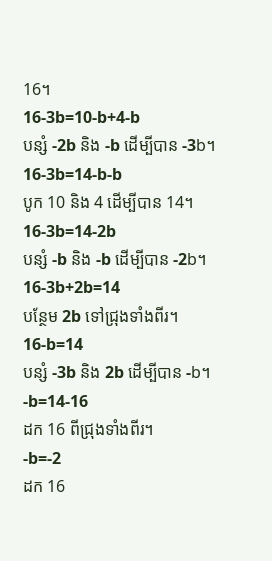16។
16-3b=10-b+4-b
បន្សំ -2b និង -b ដើម្បីបាន -3b។
16-3b=14-b-b
បូក 10 និង 4 ដើម្បីបាន 14។
16-3b=14-2b
បន្សំ -b និង -b ដើម្បីបាន -2b។
16-3b+2b=14
បន្ថែម 2b ទៅជ្រុងទាំងពីរ។
16-b=14
បន្សំ -3b និង 2b ដើម្បីបាន -b។
-b=14-16
ដក 16 ពីជ្រុងទាំងពីរ។
-b=-2
ដក 16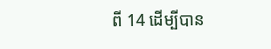ពី 14 ដើម្បីបាន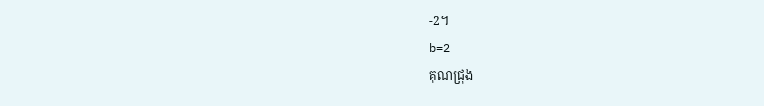-2។
b=2
គុណជ្រុង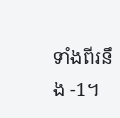ទាំងពីរនឹង -1។